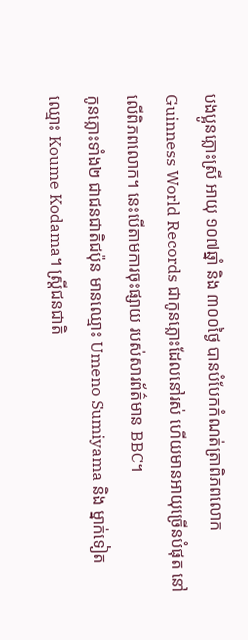បងប្អូនភ្លោះស្រី អាយុ ១០៧ឆ្នាំ និង ៣០០ថ្ងៃ បានបំបែកកំណត់ត្រាពិភពលោក Guinness World Records ជាកូនភ្លោះដែលនៅរស់ ហើយមានអាយុច្រើនបំផុត នៅលើពិភពលោក។ នេះបើតាមការចុះផ្សាយ របស់សារព័ត៌មាន BBC។
កូនភ្លោះទាំង២ ជាជនជាតិជប៉ុន មានឈ្មោះ Umeno Sumiyama និង ម្នាក់ទៀតឈ្មោះ Koume Kodama។ ស្រ្តីជនជាតិ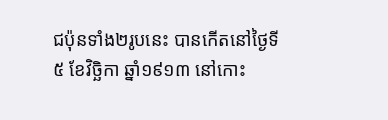ជប៉ុនទាំង២រូបនេះ បានកើតនៅថ្ងៃទី ៥ ខែវិច្ឆិកា ឆ្នាំ១៩១៣ នៅកោះ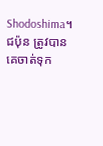Shodoshima។
ជប៉ុន ត្រូវបានគេចាត់ទុក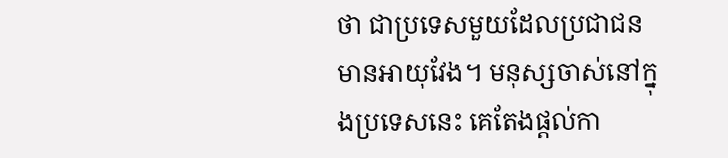ថា ជាប្រទេសមួយដែលប្រជាជន មានអាយុវែង។ មនុស្សចាស់នៅក្នុងប្រទេសនេះ គេតែងផ្តល់កា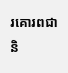រគោរពជានិ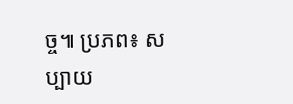ច្ច៕ ប្រភព៖ សប្បាយ